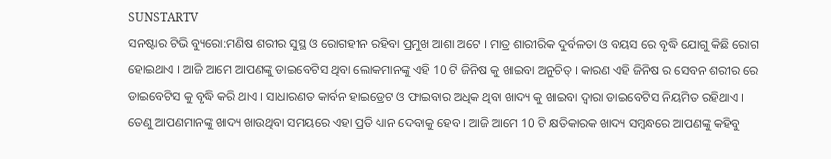SUNSTARTV
ସନଷ୍ଟାର ଟିଭି ବ୍ୟୁରୋ:ମଣିଷ ଶରୀର ସୁସ୍ଥ ଓ ରୋଗହୀନ ରହିବା ପ୍ରମୁଖ ଆଶା ଅଟେ । ମାତ୍ର ଶାରୀରିକ ଦୁର୍ବଳତା ଓ ବୟସ ରେ ବୃଦ୍ଧି ଯୋଗୁ କିଛି ରୋଗ ହୋଇଥାଏ । ଆଜି ଆମେ ଆପଣଙ୍କୁ ଡାଇବେଟିସ ଥିବା ଲୋକମାନଙ୍କୁ ଏହି 10 ଟି ଜିନିଷ କୁ ଖାଇବା ଅନୁଚିତ୍ । କାରଣ ଏହି ଜିନିଷ ର ସେବନ ଶରୀର ରେ ଡାଇବେଟିସ କୁ ବୃଦ୍ଧି କରି ଥାଏ । ସାଧାରଣତ କାର୍ବନ ହାଇଡ୍ରେଟ ଓ ଫାଇବାର ଅଧିକ ଥିବା ଖାଦ୍ୟ କୁ ଖାଇବା ଦ୍ଵାରା ଡାଇବେଟିସ ନିୟମିତ ରହିଥାଏ ।
ତେଣୁ ଆପଣମାନଙ୍କୁ ଖାଦ୍ୟ ଖାଉଥିବା ସମୟରେ ଏହା ପ୍ରତି ଧ୍ୟାନ ଦେବାକୁ ହେବ । ଆଜି ଆମେ 10 ଟି କ୍ଷତିକାରକ ଖାଦ୍ୟ ସମ୍ବନ୍ଧରେ ଆପଣଙ୍କୁ କହିବୁ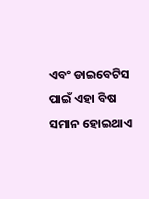ଏବଂ ଡାଇବେଟିସ ପାଇଁ ଏହା ବିଷ ସମାନ ହୋଇଥାଏ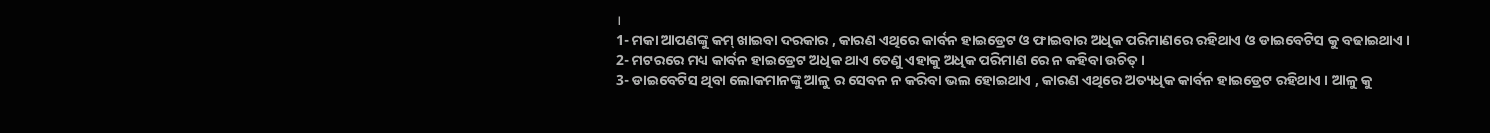।
1- ମକା ଆପଣଙ୍କୁ କମ୍ ଖାଇବା ଦରକାର , କାରଣ ଏଥିରେ କାର୍ବନ ହାଇଡ୍ରେଟ ଓ ଫାଇବାର ଅଧିକ ପରିମାଣରେ ରହିଥାଏ ଓ ଡାଇବେଟିସ କୁ ବଢାଇଥାଏ ।
2- ମଟରରେ ମଧ୍ୟ କାର୍ବନ ହାଇଡ୍ରେଟ ଅଧିକ ଥାଏ ତେଣୁ ଏହାକୁ ଅଧିକ ପରିମାଣ ରେ ନ କହିବା ଉଚିତ୍ ।
3- ଡାଇବେଟିସ ଥିବା ଲୋକମାନଙ୍କୁ ଆଳୁ ର ସେବନ ନ କରିବା ଭଲ ହୋଇଥାଏ , କାରଣ ଏଥିରେ ଅତ୍ୟଧିକ କାର୍ବନ ହାଇଡ୍ରେଟ ରହିଥାଏ । ଆଳୁ କୁ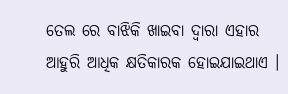ତେଲ ରେ ବାଝିକି ଖାଇବା ଦ୍ଵାରା ଏହାର ଆହୁରି ଆଧିକ କ୍ଷତିକାରକ ହୋଇଯାଇଥାଏ ।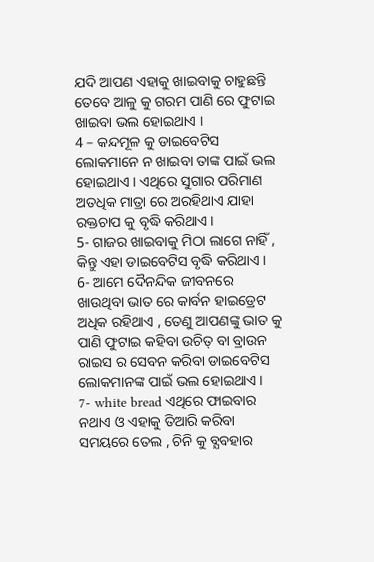ଯଦି ଆପଣ ଏହାକୁ ଖାଇବାକୁ ଚାହୁଛନ୍ତି ତେବେ ଆଳୁ କୁ ଗରମ ପାଣି ରେ ଫୁଟାଇ ଖାଇବା ଭଲ ହୋଇଥାଏ ।
4 – କନ୍ଦମୂଳ କୁ ଡାଇବେଟିସ ଲୋକମାନେ ନ ଖାଇବା ତାଙ୍କ ପାଇଁ ଭଲ ହୋଇଥାଏ । ଏଥିରେ ସୁଗାର ପରିମାଣ ଅତଧିକ ମାତ୍ରା ରେ ଅରହିଥାଏ ଯାହା ରକ୍ତଚାପ କୁ ବୃଦ୍ଧି କରିଥାଏ ।
5- ଗାଜର ଖାଇବାକୁ ମିଠା ଲାଗେ ନାହିଁ , କିନ୍ତୁ ଏହା ଡାଇବେଟିସ ବୃଦ୍ଧି କରିଥାଏ ।
6- ଆମେ ଦୈନନ୍ଦିକ ଜୀବନରେ ଖାଉଥିବା ଭାତ ରେ କାର୍ବନ ହାଇଡ୍ରେଟ ଅଧିକ ରହିଥାଏ , ତେଣୁ ଆପଣଙ୍କୁ ଭାତ କୁ ପାଣି ଫୁଟାଇ କହିବା ଉଚିତ୍ ବା ବ୍ରାଉନ ରାଇସ ର ସେବନ କରିବା ଡାଇବେଟିସ ଲୋକମାନଙ୍କ ପାଇଁ ଭଲ ହୋଇଥାଏ ।
7- white bread ଏଥିରେ ଫାଇବାର ନଥାଏ ଓ ଏହାକୁ ତିଆରି କରିବା ସମୟରେ ତେଲ , ଚିନି କୁ ବ୍ଯବହାର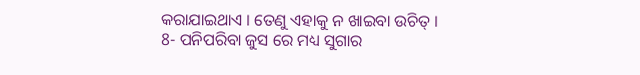କରାଯାଇଥାଏ । ତେଣୁ ଏହାକୁ ନ ଖାଇବା ଉଚିତ୍ ।
8- ପନିପରିବା ଜୁସ ରେ ମଧ୍ୟ ସୁଗାର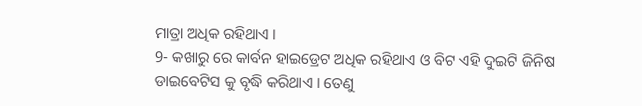ମାତ୍ରା ଅଧିକ ରହିଥାଏ ।
9- କଖାରୁ ରେ କାର୍ବନ ହାଇଡ୍ରେଟ ଅଧିକ ରହିଥାଏ ଓ ବିଟ ଏହି ଦୁଇଟି ଜିନିଷ ଡାଇବେଟିସ କୁ ବୃଦ୍ଧି କରିଥାଏ । ତେଣୁ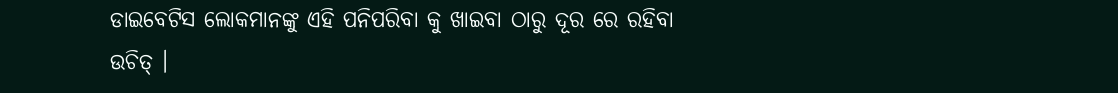ଡାଇବେଟିସ ଲୋକମାନଙ୍କୁ ଏହି ପନିପରିବା କୁ ଖାଇବା ଠାରୁ ଦୂର ରେ ରହିବା ଉଚିତ୍ ।